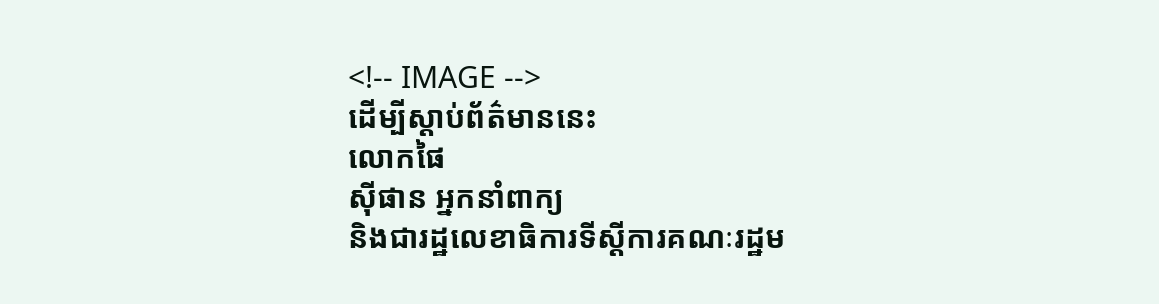<!-- IMAGE -->
ដើម្បីស្តាប់ព័ត៌មាននេះ
លោកផៃ
ស៊ីផាន អ្នកនាំពាក្យ
និងជារដ្ឋលេខាធិការទីស្តីការគណៈរដ្ឋម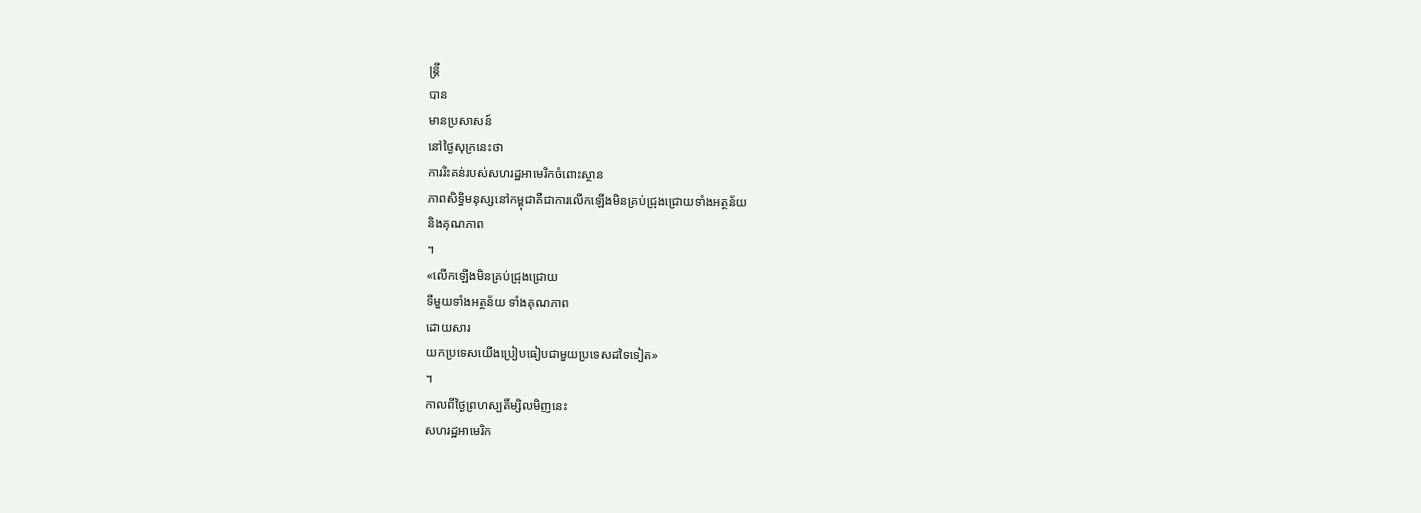ន្រ្តី
បាន
មានប្រសាសន៍
នៅថ្ងៃសុក្រនេះថា
ការរិះគន់របស់សហរដ្ឋអាមេរិកចំពោះស្ថាន
ភាពសិទ្ធិមនុស្សនៅកម្ពុជាគឺជាការលើកឡើងមិនគ្រប់ជ្រុងជ្រោយទាំងអត្ថន័យ
និងគុណភាព
។
«លើកឡើងមិនគ្រប់ជ្រុងជ្រោយ
ទីមួយទាំងអត្ថន័យ ទាំងគុណភាព
ដោយសារ
យកប្រទេសយើងប្រៀបធៀបជាមួយប្រទេសដទៃទៀត»
។
កាលពីថ្ងៃព្រហស្បតិ៍ម្សិលមិញនេះ
សហរដ្ឋអាមេរិក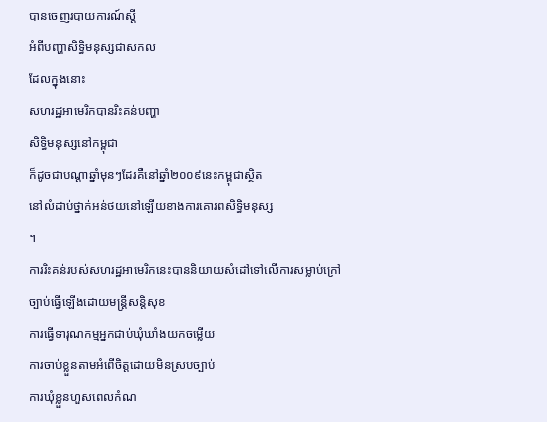បានចេញរបាយការណ៍ស្តី
អំពីបញ្ហាសិទ្ធិមនុស្សជាសកល
ដែលក្នុងនោះ
សហរដ្ឋអាមេរិកបានរិះគន់បញ្ហា
សិទ្ធិមនុស្សនៅកម្ពុជា
ក៏ដូចជាបណ្តាឆ្នាំមុនៗដែរគឺនៅឆ្នាំ២០០៩នេះកម្ពុជាស្ថិត
នៅលំដាប់ថ្នាក់អន់ថយនៅឡើយខាងការគោរពសិទ្ធិមនុស្ស
។
ការរិះគន់របស់សហរដ្ឋអាមេរិកនេះបាននិយាយសំដៅទៅលើការសម្លាប់ក្រៅ
ច្បាប់ធ្វើឡើងដោយមន្រ្តីសន្តិសុខ
ការធ្វើទារុណកម្មអ្នកជាប់ឃុំឃាំងយកចម្លើយ
ការចាប់ខ្លួនតាមអំពើចិត្តដោយមិនស្របច្បាប់
ការឃុំខ្លួនហួសពេលកំណ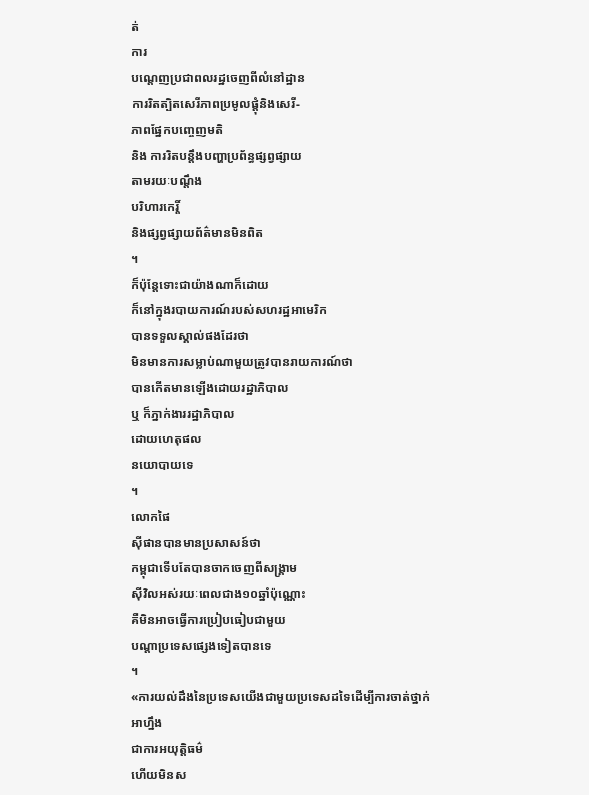ត់
ការ
បណ្តេញប្រជាពលរដ្ឋចេញពីលំនៅដ្ឋាន
ការរិតត្បិតសេរីភាពប្រមូលផ្តុំនិងសេរី-
ភាពផ្នែកបញ្ចេញមតិ
និង ការរិតបន្តឹងបញ្ហាប្រព័ន្ធផ្សព្វផ្សាយ
តាមរយៈបណ្តឹង
បរិហារកេរ្តិ៍
និងផ្សព្វផ្សាយព័ត៌មានមិនពិត
។
ក៏ប៉ុន្តែទោះជាយ៉ាងណាក៏ដោយ
ក៏នៅក្នុងរបាយការណ៍របស់សហរដ្ឋអាមេរិក
បានទទួលស្គាល់ផងដែរថា
មិនមានការសម្លាប់ណាមួយត្រូវបានរាយការណ៍ថា
បានកើតមានឡើងដោយរដ្ឋាភិបាល
ឬ ក៏ភ្នាក់ងាររដ្ឋាភិបាល
ដោយហេតុផល
នយោបាយទេ
។
លោកផៃ
ស៊ីផានបានមានប្រសាសន៍ថា
កម្ពុជាទើបតែបានចាកចេញពីសង្គ្រាម
ស៊ីវិលអស់រយៈពេលជាង១០ឆ្នាំប៉ុណ្ណោះ
គឺមិនអាចធ្វើការប្រៀបធៀបជាមួយ
បណ្តាប្រទេសផ្សេងទៀតបានទេ
។
«ការយល់ដឹងនៃប្រទេសយើងជាមួយប្រទេសដទៃដើម្បីការចាត់ថ្នាក់
អាហ្នឹង
ជាការអយុត្តិធម៌
ហើយមិនស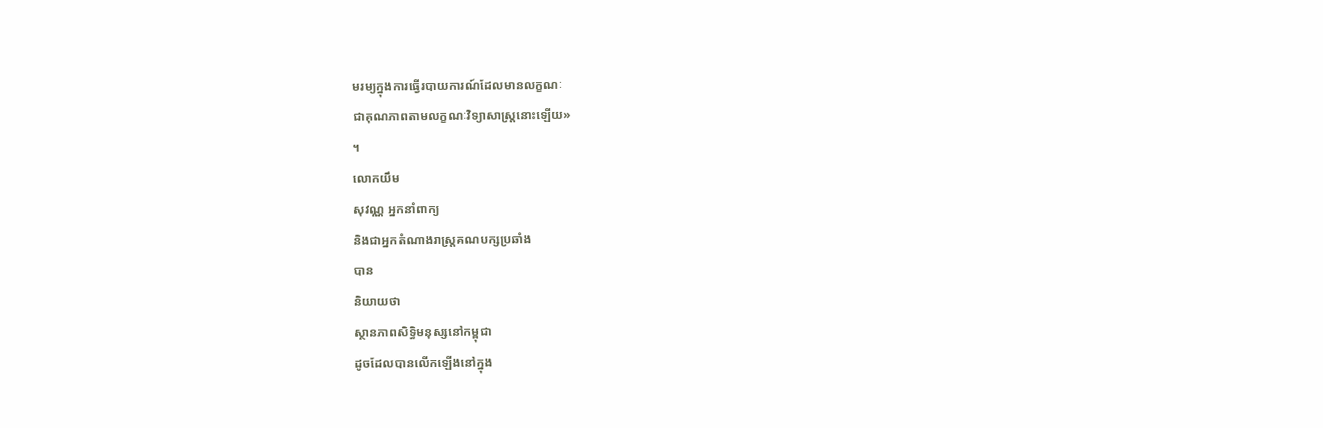មរម្យក្នុងការធ្វើរបាយការណ៍ដែលមានលក្ខណៈ
ជាគុណភាពតាមលក្ខណៈវិទ្យាសាស្រ្តនោះឡើយ»
។
លោកយឹម
សុវណ្ណ អ្នកនាំពាក្យ
និងជាអ្នកតំណាងរាស្រ្តគណបក្សប្រឆាំង
បាន
និយាយថា
ស្ថានភាពសិទ្ធិមនុស្សនៅកម្ពុជា
ដូចដែលបានលើកឡើងនៅក្នុង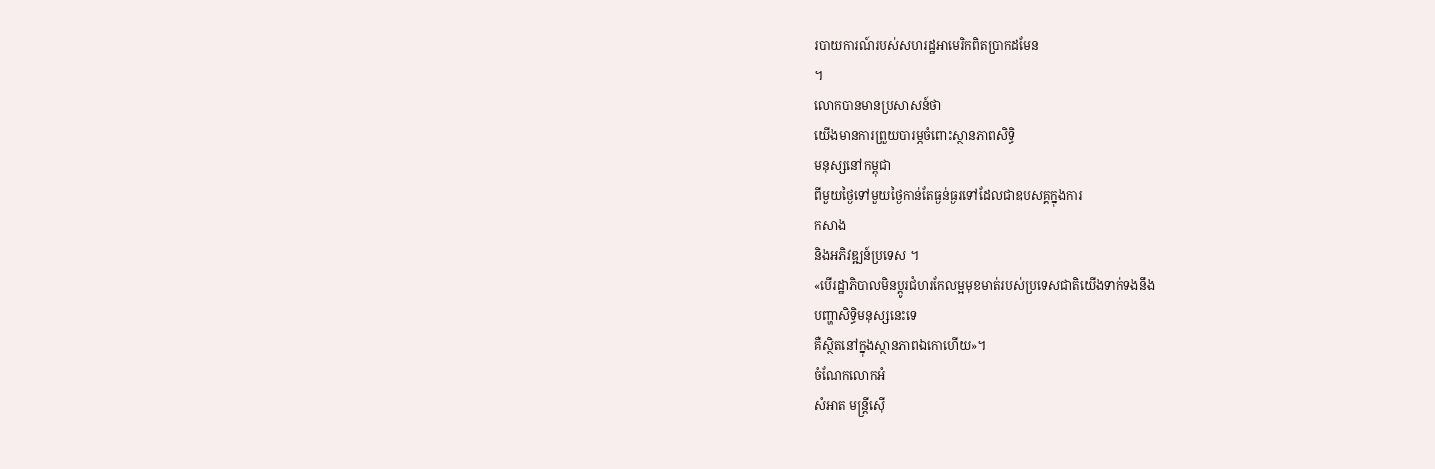របាយការណ៍របស់សហរដ្ឋអាមេរិកពិតប្រាកដមែន
។
លោកបានមានប្រសាសន៍ថា
យើងមានការព្រួយបារម្ភចំពោះស្ថានភាពសិទ្ធិ
មនុស្សនៅកម្ពុជា
ពីមួយថ្ងៃទៅមួយថ្ងៃកាន់តែធ្ងន់ធ្ងរទៅដែលជាឧបសគ្គក្នុងការ
កសាង
និងអភិវឌ្ឍន៍ប្រទេស ។
«បើរដ្ឋាភិបាលមិនប្តូរជំហរកែលម្អមុខមាត់របស់ប្រទេសជាតិយើងទាក់ទងនឹង
បញ្ហាសិទ្ធិមនុស្សនេះទេ
គឺស្ថិតនៅក្នុងស្ថានភាពឯកោហើយ»។
ចំណែកលោកអំ
សំអាត មន្រ្តីស៊ើ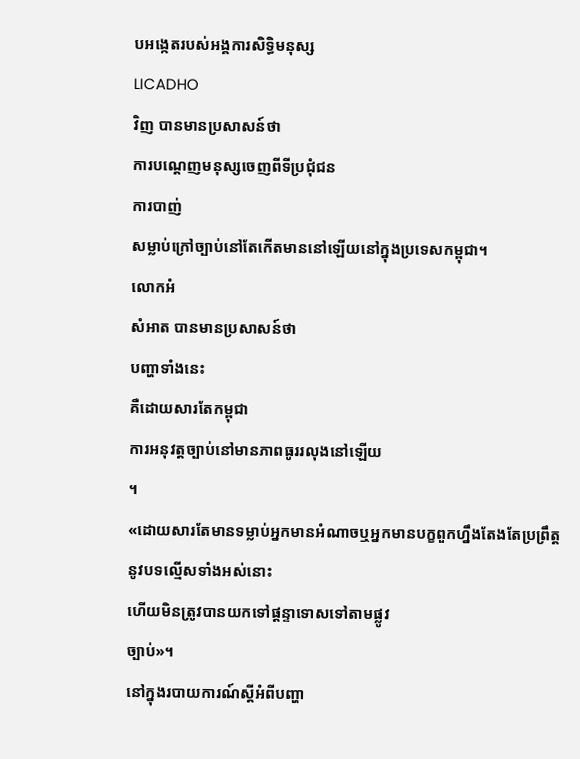បអង្កេតរបស់អង្គការសិទ្ធិមនុស្ស
LICADHO
វិញ បានមានប្រសាសន៍ថា
ការបណ្តេញមនុស្សចេញពីទីប្រជុំជន
ការបាញ់
សម្លាប់ក្រៅច្បាប់នៅតែកើតមាននៅឡើយនៅក្នុងប្រទេសកម្ពុជា។
លោកអំ
សំអាត បានមានប្រសាសន៍ថា
បញ្ហាទាំងនេះ
គឺដោយសារតែកម្ពុជា
ការអនុវត្តច្បាប់នៅមានភាពធូររលុងនៅឡើយ
។
«ដោយសារតែមានទម្លាប់អ្នកមានអំណាចឬអ្នកមានបក្ខពួកហ្នឹងតែងតែប្រព្រឹត្ត
នូវបទល្មើសទាំងអស់នោះ
ហើយមិនត្រូវបានយកទៅផ្តន្ទាទោសទៅតាមផ្លូវ
ច្បាប់»។
នៅក្នុងរបាយការណ៍ស្តីអំពីបញ្ហា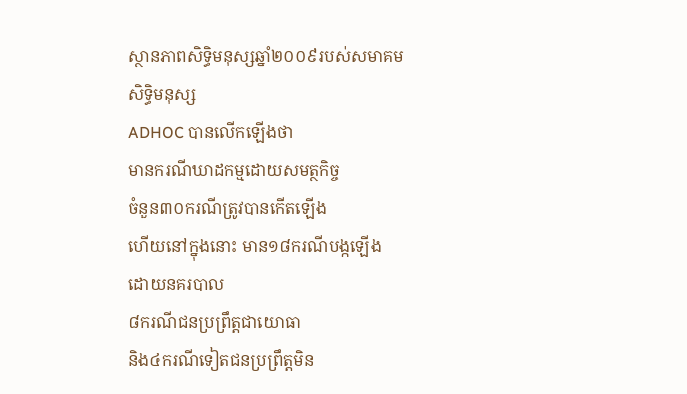ស្ថានភាពសិទ្ធិមនុស្សឆ្នាំ២០០៩របស់សមាគម
សិទ្ធិមនុស្ស
ADHOC បានលើកឡើងថា
មានករណីឃាដកម្មដោយសមត្ថកិច្ច
ចំនួន៣០ករណីត្រូវបានកើតឡើង
ហើយនៅក្នុងនោះ មាន១៨ករណីបង្កឡើង
ដោយនគរបាល
៨ករណីជនប្រព្រឹត្តជាយោធា
និង៤ករណីទៀតជនប្រព្រឹត្តមិន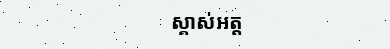ស្គាស់អត្ត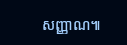សញ្ញាណ៕